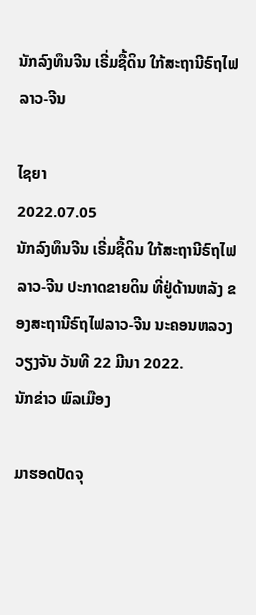ນັກລົງທຶນຈີນ ເຣີ່ມຊື້ດິນ ໃກ້ສະຖານີຣົຖໄຟ ລາວ-ຈີນ

ໄຊຍາ
2022.07.05
ນັກລົງທຶນຈີນ ເຣີ່ມຊື້ດິນ ໃກ້ສະຖານີຣົຖໄຟ ລາວ-ຈີນ ປະກາດຂາຍດິນ ທີ່ຢູ່ດ້ານຫລັງ ຂອງສະຖານີຣົຖໄຟລາວ-ຈີນ ນະຄອນຫລວງວຽງຈັນ ວັນທີ 22 ມີນາ 2022.
ນັກຂ່າວ ພົລເມືອງ

ມາຮອດປັດຈຸ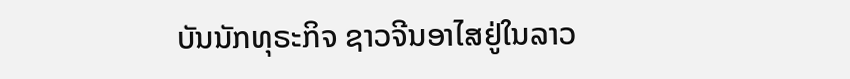ບັນນັກທຸຣະກິຈ ຊາວຈີນອາໄສຢູ່ໃນລາວ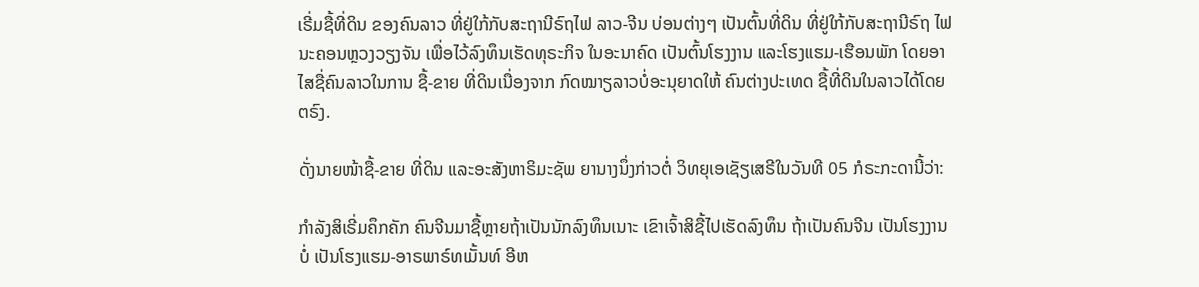ເຣີ່ມຊື້ທີ່ດິນ ຂອງຄົນລາວ ທີ່ຢູ່ໃກ້ກັບສະຖານີຣົຖໄຟ ລາວ-ຈີນ ບ່ອນຕ່າງໆ ເປັນຕົ້ນທີ່ດິນ ທີ່ຢູ່ໃກ້ກັບສະຖານີຣົຖ ໄຟນະຄອນຫຼວງວຽງຈັນ ເພື່ອໄວ້ລົງທຶນເຮັດທຸຣະກິຈ ໃນອະນາຄົດ ເປັນຕົ້ນໂຮງງານ ແລະໂຮງແຮມ-ເຮືອນພັກ ໂດຍອາໄສຊື່ຄົນລາວໃນການ ຊື້-ຂາຍ ທີ່ດິນເນື່ອງຈາກ ກົດໝາຽລາວບໍ່ອະນຸຍາດໃຫ້ ຄົນຕ່າງປະເທດ ຊື້ທີ່ດິນໃນລາວໄດ້ໂດຍຕຣົງ.

ດັ່ງນາຍໜ້າຊື້-ຂາຍ ທີ່ດິນ ແລະອະສັງຫາຣິມະຊັພ ຍານາງນຶ່ງກ່າວຕໍ່ ວິທຍຸເອເຊັຽເສຣີໃນວັນທີ 05 ກໍຣະກະດານີ້ວ່າ:

ກຳລັງສິເຣີ່ມຄຶກຄັກ ຄົນຈີນມາຊື້ຫຼາຍຖ້າເປັນນັກລົງທຶນເນາະ ເຂົາເຈົ້າສິຊື້ໄປເຮັດລົງທຶນ ຖ້າເປັນຄົນຈີນ ເປັນໂຮງງານບໍ່ ເປັນໂຮງແຮມ-ອາຣພາຣ໌ທເມັ້ນທ໌ ອີຫ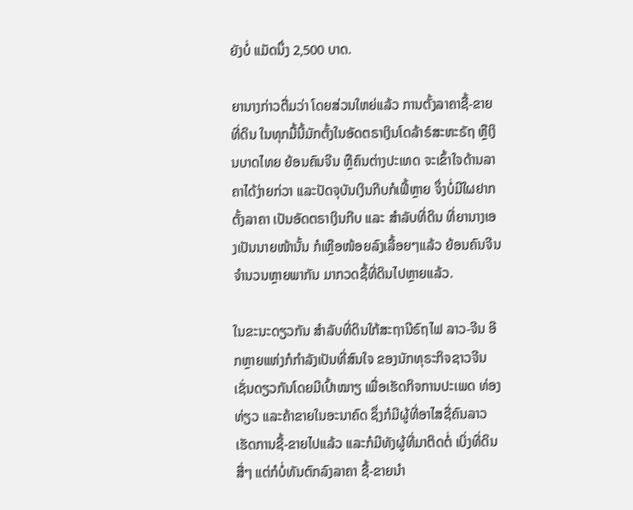ຍັງບໍ່ ແມັດນຶ່ງ 2,500 ບາດ.

ຍານາງກ່າວຕື່ມວ່າ ໂດຍສ່ວນໃຫຍ່ແລ້ວ ການຕັ້ງລາຄາຊື້-ຂາຍທີ່ດິນ ໃນທຸກມື້ນີ້ມັກຕັ້ງໃນອັດຕຣາເງິນໂດລ້າຣ໌ສະຫະຣັຖ ຫຼືເງິນບາດໄທຍ ຍ້ອນຄົນຈີນ ຫຼືຄົນຕ່າງປະເທດ ຈະເຂົ້າໃຈດ້ານລາຄາໄດ້ງ່າຍກ່ວາ ແລະປັດຈຸບັນເງິນກີບກໍເຟີ້ຫຼາຍ ຈຶ່ງບໍ່ມີໃຜຢາກຕັ້ງລາຄາ ເປັນອັດຕຣາເງິນກີບ ແລະ ສຳລັບທີ່ດິນ ທີ່ຍານາງເອງເປັນນາຍໜ້ານັ້ນ ກໍເຫຼືອໜ້ອຍລົງເລື້ອຍໆແລ້ວ ຍ້ອນຄົນຈີນຈຳນວນຫຼາຍພາກັນ ມາກວດຊື້ທີ່ດິນໄປຫຼາຍແລ້ວ.

ໃນຂະນະດຽວກັນ ສຳລັບທີ່ດິນໃກ້ສະຖານີຣົຖໄຟ ລາວ-ຈີນ ອີກຫຼາຍແຫ່ງກໍກຳລັງເປັນທີ່ສົນໃຈ ຂອງນັກທຸຣະກິຈຊາວຈີນ ເຊັ່ນດຽວກັນໂດຍມີເປົ້າໝາຽ ເພື່ອເຮັດກິຈການປະເພດ ທ່ອງທ່ຽວ ແລະຄ້າຂາຍໃນອະນາຄົດ ຊຶ່ງກໍມີຜູ້ທີ່ອາໄສຊື່ຄົນລາວ ເຮັດການຊື້-ຂາຍໄປແລ້ວ ແລະກໍມີທັງຜູ້ທີ່ມາຕິດຕໍ່ ເບິ່ງທີ່ດິນສື່ໆ ແຕ່ກໍບໍ່ທັນຕົກລົງລາຄາ ຊື້-ຂາຍນຳ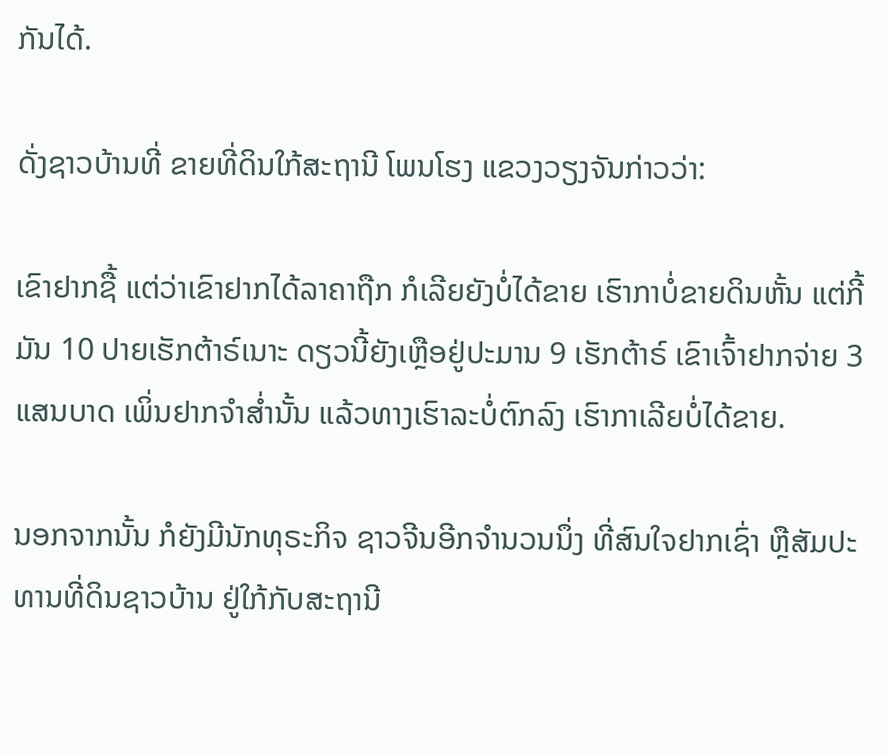ກັນໄດ້.

ດັ່ງຊາວບ້ານທີ່ ຂາຍທີ່ດິນໃກ້ສະຖານີ ໂພນໂຮງ ແຂວງວຽງຈັນກ່າວວ່າ:

ເຂົາຢາກຊື້ ແຕ່ວ່າເຂົາຢາກໄດ້ລາຄາຖືກ ກໍເລີຍຍັງບໍ່ໄດ້ຂາຍ ເຮົາກາບໍ່ຂາຍດິນຫັ້ນ ແຕ່ກີ້ມັນ 10 ປາຍເຮັກຕ້າຣ໌ເນາະ ດຽວນີ້ຍັງເຫຼືອຢູ່ປະມານ 9 ເຮັກຕ້າຣ໌ ເຂົາເຈົ້າຢາກຈ່າຍ 3 ແສນບາດ ເພິ່ນຢາກຈຳສໍ່ານັ້ນ ແລ້ວທາງເຮົາລະບໍ່ຕົກລົງ ເຮົາກາເລີຍບໍ່ໄດ້ຂາຍ.

ນອກຈາກນັ້ນ ກໍຍັງມີນັກທຸຣະກິຈ ຊາວຈີນອີກຈຳນວນນຶ່ງ ທີ່ສົນໃຈຢາກເຊົ່າ ຫຼືສັມປະທານທີ່ດິນຊາວບ້ານ ຢູ່ໃກ້ກັບສະຖານີ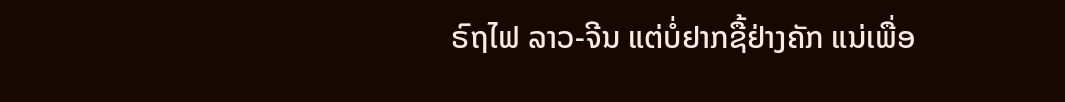ຣົຖໄຟ ລາວ-ຈີນ ແຕ່ບໍ່ຢາກຊື້ຢ່າງຄັກ ແນ່ເພື່ອ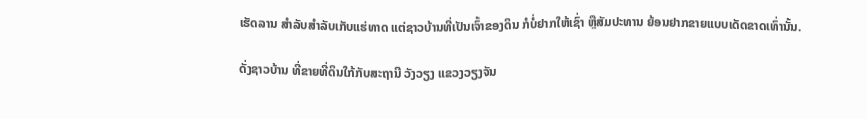ເຮັດລານ ສຳລັບສຳລັບເກັບແຮ່ທາດ ແຕ່ຊາວບ້ານທີ່ເປັນເຈົ້າຂອງດິນ ກໍບໍ່ຢາກໃຫ້ເຊົ່າ ຫຼືສັມປະທານ ຍ້ອນຢາກຂາຍແບບເດັດຂາດເທົ່ານັ້ນ.

ດັ່ງຊາວບ້ານ ທີ່ຂາຍທີ່ດິນໃກ້ກັບສະຖານີ ວັງວຽງ ແຂວງວຽງຈັນ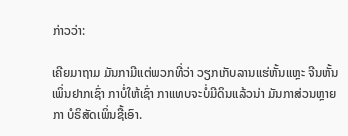ກ່າວວ່າ:

ເຄີຍມາຖາມ ມັນກາມີແຕ່ພວກທີ່ວ່າ ວຽກເກັບລານແຮ່ຫັ້ນແຫຼະ ຈີນຫັ້ນເພິ່ນຢາກເຊົ່າ ກາບໍ່ໃຫ້ເຊົ່າ ກາແທບຈະບໍ່ມີດິນແລ້ວນ່າ ມັນກາສ່ວນຫຼາຍກາ ບໍຣິສັດເພິ່ນຊື້ເອົາ.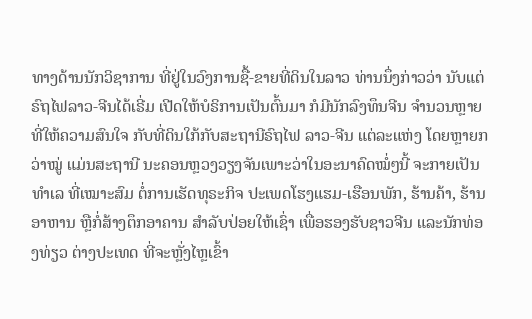ທາງດ້ານນັກວິຊາການ ທີ່ຢູ່ໃນວົງການຊື້-ຂາຍທີ່ດິນໃນລາວ ທ່ານນຶ່ງກ່າວວ່າ ນັບແຕ່ຣົຖໄຟລາວ-ຈີນໄດ້ເຣີ່ມ ເປີດໃຫ້ບໍຣິການເປັນຕົ້ນມາ ກໍມີນັກລົງທຶນຈີນ ຈຳນວນຫຼາຍທີ່ໃຫ້ຄວາມສົນໃຈ ກັບທີ່ດິນໃກ້ກັບສະຖານີຣົຖໄຟ ລາວ-ຈີນ ແຕ່ລະແຫ່ງ ໂດຍຫຼາຍກວ່າໝູ່ ແມ່ນສະຖານີ ນະຄອນຫຼວງວຽງຈັນເພາະວ່າໃນອະນາຄົດໝໍ່ໆນີ້ ຈະກາຍເປັນທຳເລ ທີ່ເໝາະສົມ ຕໍ່ການເຮັດທຸຣະກິຈ ປະເພດໂຮງແຮມ-ເຮືອນພັກ, ຮ້ານຄ້າ, ຮ້ານອາຫານ ຫຼືກໍ່ສ້າງຕຶກອາຄານ ສຳລັບປ່ອຍໃຫ້ເຊົ່າ ເພື່ອຮອງຮັບຊາວຈີນ ແລະນັກທ່ອງທ່ຽວ ຕ່າງປະເທດ ທີ່ຈະຫຼັ່ງໄຫຼເຂົ້າ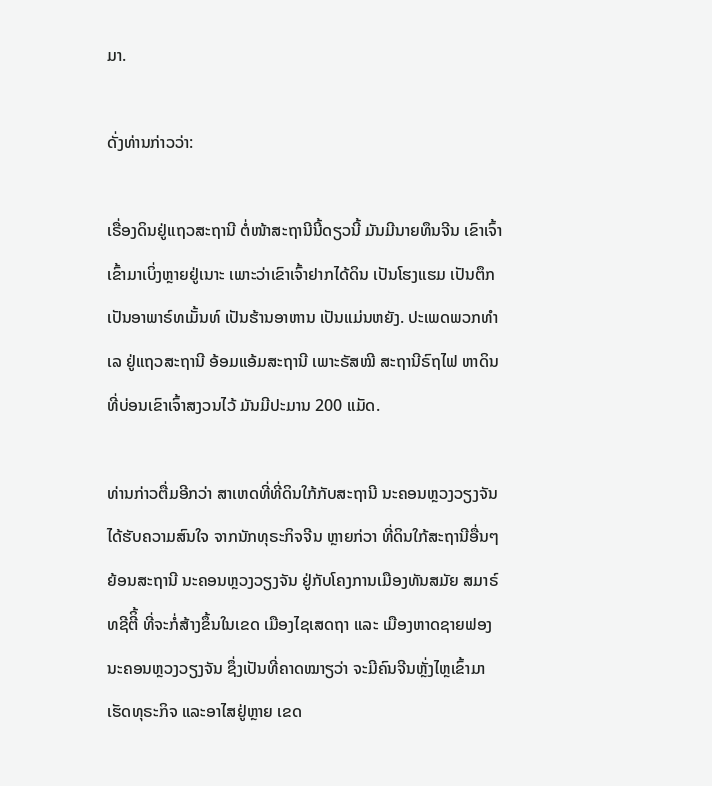ມາ.

ດັ່ງທ່ານກ່າວວ່າ:

ເຣື່ອງດິນຢູ່ແຖວສະຖານີ ຕໍ່ໜ້າສະຖານີນີ້ດຽວນີ້ ມັນມີນາຍທຶນຈີນ ເຂົາເຈົ້າເຂົ້າມາເບິ່ງຫຼາຍຢູ່ເນາະ ເພາະວ່າເຂົາເຈົ້າຢາກໄດ້ດິນ ເປັນໂຮງແຮມ ເປັນຕຶກເປັນອາພາຣ໌ທເມັ້ນທ໌ ເປັນຮ້ານອາຫານ ເປັນແມ່ນຫຍັງ. ປະເພດພວກທຳເລ ຢູ່ແຖວສະຖານີ ອ້ອມແອ້ມສະຖານີ ເພາະຣັສໝີ ສະຖານີຣົຖໄຟ ຫາດິນທີ່ບ່ອນເຂົາເຈົ້າສງວນໄວ້ ມັນມີປະມານ 200 ແມັດ.

ທ່ານກ່າວຕື່ມອີກວ່າ ສາເຫດທີ່ທີ່ດິນໃກ້ກັບສະຖານີ ນະຄອນຫຼວງວຽງຈັນ ໄດ້ຮັບຄວາມສົນໃຈ ຈາກນັກທຸຣະກິຈຈີນ ຫຼາຍກ່ວາ ທີ່ດິນໃກ້ສະຖານີອື່ນໆ ຍ້ອນສະຖານີ ນະຄອນຫຼວງວຽງຈັນ ຢູ່ກັບໂຄງການເມືອງທັນສມັຍ ສມາຣ໌ທຊີຕີິ້ ທີ່ຈະກໍ່ສ້າງຂຶ້ນໃນເຂດ ເມືອງໄຊເສດຖາ ແລະ ເມືອງຫາດຊາຍຟອງ ນະຄອນຫຼວງວຽງຈັນ ຊຶ່ງເປັນທີ່ຄາດໝາຽວ່າ ຈະມີຄົນຈີນຫຼັ່ງໄຫຼເຂົ້າມາ ເຮັດທຸຣະກິຈ ແລະອາໄສຢູ່ຫຼາຍ ເຂດ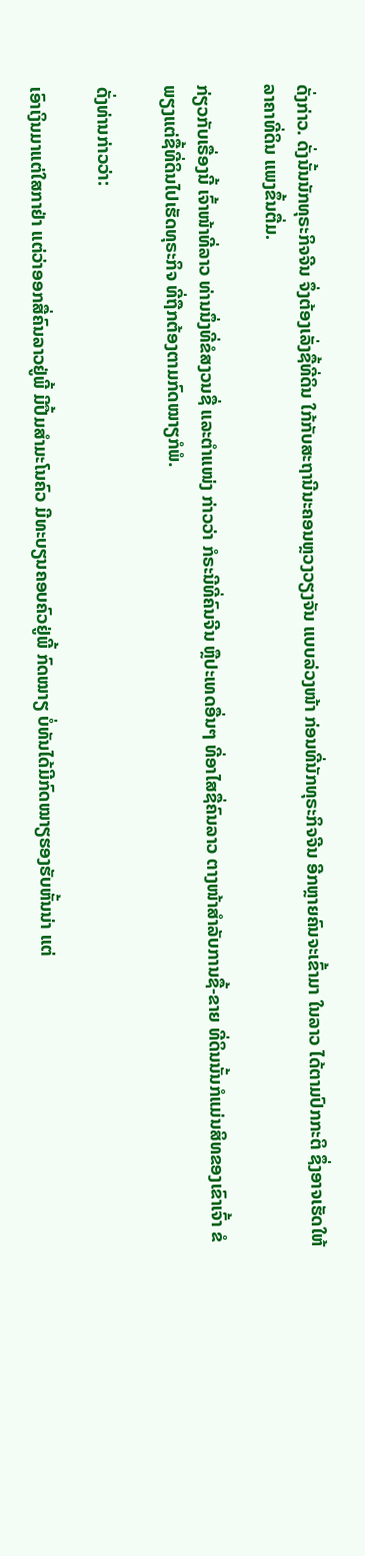ດັ່ງກ່າວ. ດັ່ງນັ້ນນັກທຸຣະກິຈຈີນ ຈຶ່ງຕ້ອງເລັ່ງຊື້ທີ່ດິນ ໃກ້ກັບສະຖານີນະຄອນຫຼວງວຽງຈັນ ແບບລ່ວງໜ້າ ກ່ອນທີ່ນັກທຸຣະກິຈຈີນ ອີກຫຼາຍຄົນຈະເຂົ້າມາ ໃນລາວ ໄດ້ຕາມປົກກະຕິ ຊຶ່ງອາຈເຮັດໃຫ້ລາຄາທີ່ດິນ ແພງຂຶ້ນຕື່ມ.

ກ່ຽວກັບເຣື່ອງນີ້ ເຈົ້າໜ້າທີ່ລາວ ທ່ານນຶ່ງທີ່ຂໍສງວນຊື່ ແລະຕຳແໜ່ງ ກ່າວວ່າ ກໍຣະນີທີ່ຄົນຈີນ ຫຼືປະເທດອື່ນໆ ທີ່ອາໄສຊື່ຄົນລາວ ຕາງໜ້າສຳລັບການຊື້-ຂາຍ ທີ່ດິນນັ້ນກໍແມ່ນສິທຂອງເຂົາເຈົ້າ ຂໍພຽງແຕ່ຊື້ທີ່ດິນໄປເຮັດທຸຣະກິຈ ທີ່ຖືກຕ້ອງຕາມກົດໝາຽກໍພໍ.

ດັ່ງທ່ານກ່າວວ່າ:

ເອົາເງິນມາແຕ່ໃສກາຢ່າ ແຕ່ວ່າອອກສື່ຄົນລາວຢູ່ພີ້ ມີປື້ມສຳມະໂນຄົວ ມີທະບຽນຄອບຄົວຢູ່ພີ້ ກົດໝາຽ ບໍ່ທັນໄດ້ມີກົດໝາຽຮອງຮັບຫັ້ນນ່າ ແຕ່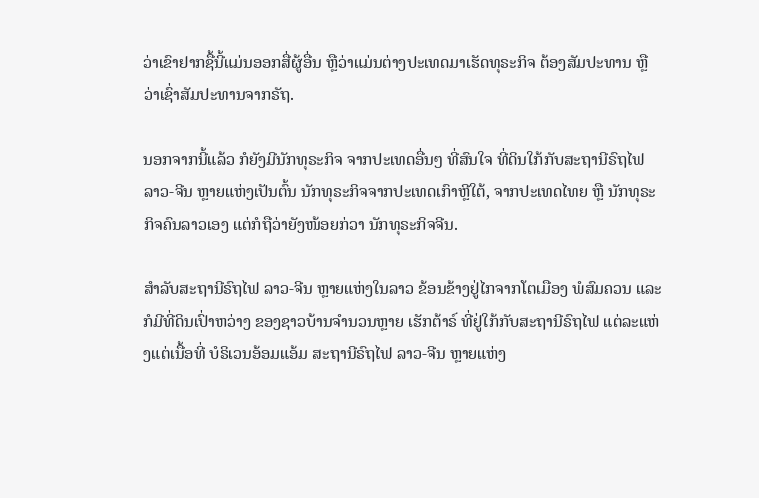ວ່າເຂົາຢາກຊື້ນີ້ແມ່ນອອກສື່ຜູ້ອື່ນ ຫຼືວ່າແມ່ນຕ່າງປະເທດມາເຮັດທຸຣະກິຈ ຕ້ອງສັມປະທານ ຫຼືວ່າເຊົ່າສັມປະທານຈາກຣັຖ.

ນອກຈາກນີ້ແລ້ວ ກໍຍັງມີນັກທຸຣະກິຈ ຈາກປະເທດອື່ນໆ ທີ່ສົນໃຈ ທີ່ດິນໃກ້ກັບສະຖານີຣົຖໄຟ ລາວ-ຈີນ ຫຼາຍແຫ່ງເປັນຕົ້ນ ນັກທຸຣະກິຈຈາກປະເທດເກົາຫຼີໃຕ້, ຈາກປະເທດໄທຍ ຫຼື ນັກທຸຣະກິຈຄົນລາວເອງ ແຕ່ກໍຖືວ່າຍັງໜ້ອຍກ່ວາ ນັກທຸຣະກິຈຈີນ.

ສຳລັບສະຖານີຣົຖໄຟ ລາວ-ຈີນ ຫຼາຍແຫ່ງໃນລາວ ຂ້ອນຂ້າງຢູ່ໄກຈາກໂຕເມືອງ ພໍສົມຄວນ ແລະກໍມີທີ່ດິນເປົ່າຫວ່າງ ຂອງຊາວບ້ານຈຳນວນຫຼາຍ ເຮັກຕ້າຣ໌ ທີ່ຢູ່ໃກ້ກັບສະຖານີຣົຖໄຟ ແຕ່ລະແຫ່ງແຕ່ເນື້ອທີ່ ບໍຣິເວນອ້ອມແອ້ມ ສະຖານີຣົຖໄຟ ລາວ-ຈີນ ຫຼາຍແຫ່ງ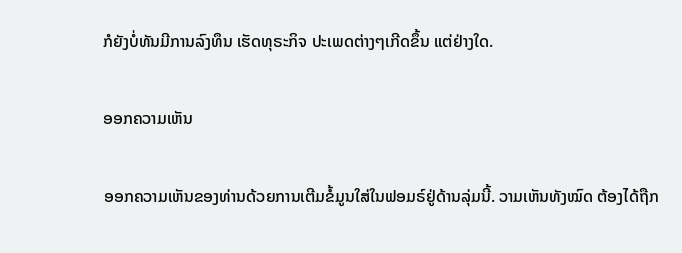ກໍຍັງບໍ່ທັນມີການລົງທຶນ ເຮັດທຸຣະກິຈ ປະເພດຕ່າງໆເກີດຂຶ້ນ ແຕ່ຢ່າງໃດ.

ອອກຄວາມເຫັນ

ອອກຄວາມເຫັນຂອງທ່ານດ້ວຍການເຕີມຂໍ້ມູນໃສ່ໃນຟອມຣ໌ຢູ່ດ້ານລຸ່ມນີ້. ວາມເຫັນທັງໝົດ ຕ້ອງໄດ້ຖືກ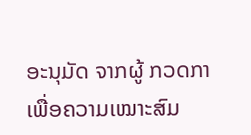ອະນຸມັດ ຈາກຜູ້ ກວດກາ ເພື່ອຄວາມເໝາະສົມ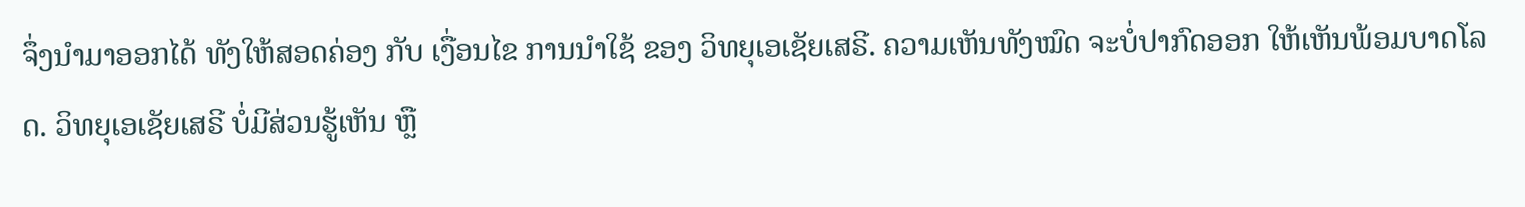ຈຶ່ງນໍາມາອອກໄດ້ ທັງໃຫ້ສອດຄ່ອງ ກັບ ເງື່ອນໄຂ ການນຳໃຊ້ ຂອງ ວິທຍຸເອເຊັຍເສຣີ. ຄວາມເຫັນທັງໝົດ ຈະບໍ່ປາກົດອອກ ໃຫ້ເຫັນພ້ອມບາດໂລດ. ວິທຍຸເອເຊັຍເສຣີ ບໍ່ມີສ່ວນຮູ້ເຫັນ ຫຼື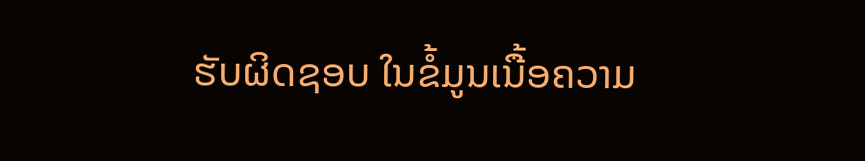ຮັບຜິດຊອບ ໃນຂໍ້ມູນເນື້ອຄວາມ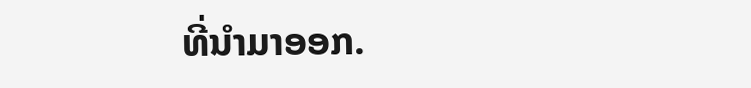ທີ່ນໍາມາອອກ.